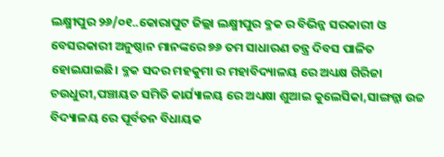ଲକ୍ଷ୍ମୀପୁର ୨୬/୦୧..କୋରାପୁଟ ଜିଲ୍ଲା ଲକ୍ଷ୍ମୀପୁର ବ୍ଳକ ର ବିଭିନ୍ନ ସରକାରୀ ଓ ବେସରକାରୀ ଅନୁଷ୍ଠାନ ମାନଙ୍କରେ ୭୬ ତମ ସାଧାରଣ ତନ୍ତ୍ର ଦିବସ ପାଳିତ ହୋଇଯାଇଛି। ବ୍ଳକ ସଦର ମହକୁମା ର ମହାବିଦ୍ୟାଳୟ ରେ ଅଧ୍ୟକ୍ଷ ଗିରିଜା ଚଉଧୁରୀ,ପଞ୍ଚାୟତ ସମିତି କାର୍ଯ୍ୟାଳୟ ରେ ଅଧ୍ୟକ୍ଷା ଶୁଆଇ କୁଲେସିକା,ସାଙ୍ଗନ୍ନା ଉଚ୍ଚ ବିଦ୍ୟାଳୟ ରେ ପୂର୍ବତନ ବିଧାୟକ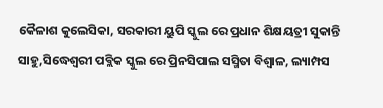କୈଳାଶ କୁଲେସିକା, ସରକାରୀ ୟୁପି ସ୍କୁଲ ରେ ପ୍ରଧାନ ଶିକ୍ଷୟତ୍ରୀ ସୁକାନ୍ତି ସାହୁ,ସିଦ୍ଧେଶ୍ବରୀ ପବ୍ଲିକ ସ୍କୁଲ ରେ ପ୍ରିନସିପାଲ ସସ୍ମିତା ବିଶ୍ୱାଳ, ଲ୍ୟାମ୍ପସ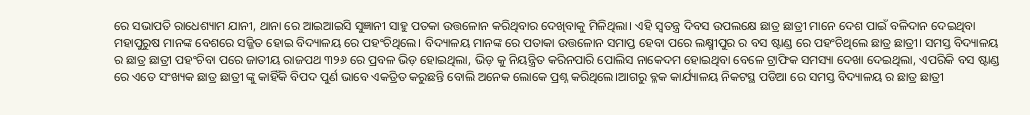ରେ ସଭାପତି ରାଧେଶ୍ୟାମ ଯାନୀ, ଥାନା ରେ ଆଇଆଇସି ସୁଜ୍ଞାନୀ ସାହୁ ପତକା ଉତ୍ତଳୋନ କରିଥିବାର ଦେଖିବାକୁ ମିଳିଥିଲା। ଏହି ସ୍ୱତନ୍ତ୍ର ଦିବସ ଉପଲକ୍ଷେ ଛାତ୍ର ଛାତ୍ରୀ ମାନେ ଦେଶ ପାଇଁ ବଳିଦାନ ଦେଇଥିବା ମହାପୁରୁଷ ମାନଙ୍କ ବେଶରେ ସଜ୍ଜିତ ହୋଇ ବିଦ୍ୟାଳୟ ରେ ପହଂଚିଥିଲେ। ବିଦ୍ୟାଳୟ ମାନଙ୍କ ରେ ପତାକା ଉତ୍ତଳୋନ ସମାପ୍ତ ହେବା ପରେ ଲକ୍ଷ୍ମୀପୁର ର ବସ ଷ୍ଟାଣ୍ଡ ରେ ପହଂଚିଥିଲେ ଛାତ୍ର ଛାତ୍ରୀ। ସମସ୍ତ ବିଦ୍ୟାଳୟ ର ଛାତ୍ର ଛାତ୍ରୀ ପହଂଚିବା ପରେ ଜାତୀୟ ରାଜପଥ ୩୨୬ ରେ ପ୍ରବଳ ଭିଡ଼ ହୋଇଥିଲା, ଭିଡ଼ କୁ ନିୟନ୍ତ୍ରିତ କରିନପାରି ପୋଲିସ ନାକେଦମ ହୋଇଥିବା ବେଳେ ଟ୍ରାଫିକ ସମସ୍ୟା ଦେଖା ଦେଇଥିଲା, ଏପରିକି ବସ ଷ୍ଟାଣ୍ଡ ରେ ଏତେ ସଂଖ୍ୟକ ଛାତ୍ର ଛାତ୍ରୀ ଙ୍କୁ କାହିଁକି ବିପଦ ପୁର୍ଣ ଭାବେ ଏକତ୍ରିତ କରୁଛନ୍ତି ବୋଲି ଅନେକ ଲୋକେ ପ୍ରଶ୍ନ କରିଥିଲେ।ଆଗରୁ ବ୍ଳକ କାର୍ଯ୍ୟାଳୟ ନିକଟସ୍ଥ ପଡିଆ ରେ ସମସ୍ତ ବିଦ୍ୟାଳୟ ର ଛାତ୍ର ଛାତ୍ରୀ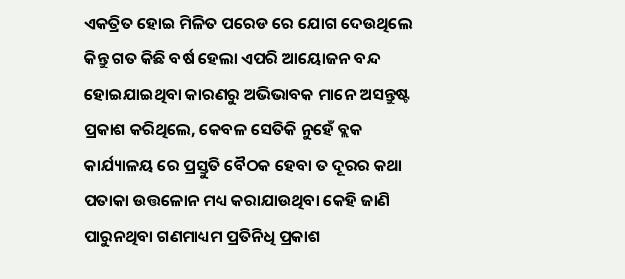ଏକତ୍ରିତ ହୋଇ ମିଳିତ ପରେଡ ରେ ଯୋଗ ଦେଉଥିଲେ କିନ୍ତୁ ଗତ କିଛି ବର୍ଷ ହେଲା ଏପରି ଆୟୋଜନ ବନ୍ଦ ହୋଇଯାଇଥିବା କାରଣରୁ ଅଭିଭାବକ ମାନେ ଅସନ୍ତୁଷ୍ଟ ପ୍ରକାଶ କରିଥିଲେ, କେବଳ ସେତିକି ନୁହେଁ ବ୍ଲକ କାର୍ଯ୍ୟାଳୟ ରେ ପ୍ରସ୍ତୁତି ବୈଠକ ହେବା ତ ଦୂରର କଥା ପତାକା ଉତ୍ତଳୋନ ମଧ୍ୟ କରାଯାଉଥିବା କେହି ଜାଣି ପାରୁନଥିବା ଗଣମାଧ୍ୟମ ପ୍ରତିନିଧି ପ୍ରକାଶ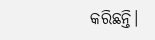କରିଛନ୍ତି।